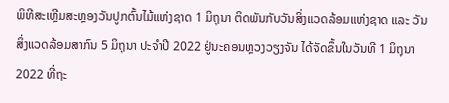ພິທີສະເຫຼີມສະຫຼອງວັນປູກຕົ້ນໄມ້ແຫ່ງຊາດ 1 ມິຖຸນາ ຕິດພັນກັບວັນສິ່ງແວດລ້ອມແຫ່ງຊາດ ແລະ ວັນສິ່ງແວດລ້ອມສາກົນ 5 ມິຖຸນາ ປະຈຳປີ 2022 ຢູ່ນະຄອນຫຼວງວຽງຈັນ ໄດ້ຈັດຂຶ້ນໃນວັນທີ 1 ມິຖຸນາ 2022 ທີ່ຖະ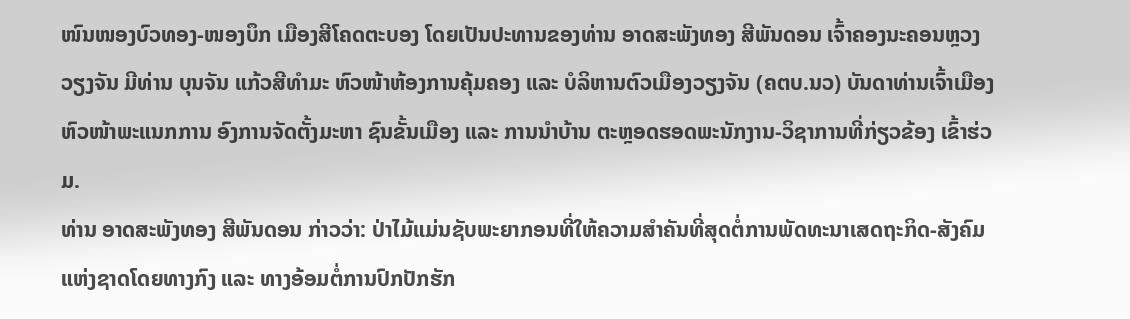ໜົນໜອງບົວທອງ-ໜອງບຶກ ເມືອງສີໂຄດຕະບອງ ໂດຍເປັນປະທານຂອງທ່ານ ອາດສະພັງທອງ ສີພັນດອນ ເຈົ້າຄອງນະຄອນຫຼວງວຽງຈັນ ມີທ່ານ ບຸນຈັນ ແກ້ວສີທຳມະ ຫົວໜ້າຫ້ອງການຄຸ້ມຄອງ ແລະ ບໍລິຫານຕົວເມືອງວຽງຈັນ (ຄຕບ.ນວ) ບັນດາທ່ານເຈົ້າເມືອງ ຫົວໜ້າພະແນກການ ອົງການຈັດຕັ້ງມະຫາ ຊົນຂັ້ນເມືອງ ແລະ ການນຳບ້ານ ຕະຫຼອດຮອດພະນັກງານ-ວິຊາການທີ່ກ່ຽວຂ້ອງ ເຂົ້າຮ່ວມ.
ທ່ານ ອາດສະພັງທອງ ສີພັນດອນ ກ່າວວ່າ: ປ່າໄມ້ແມ່ນຊັບພະຍາກອນທີ່ໃຫ້ຄວາມສຳຄັນທີ່ສຸດຕໍ່ການພັດທະນາເສດຖະກິດ-ສັງຄົມແຫ່ງຊາດໂດຍທາງກົງ ແລະ ທາງອ້ອມຕໍ່ການປົກປັກຮັກ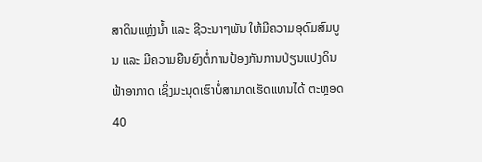ສາດິນແຫຼ່ງນໍ້າ ແລະ ຊີວະນາໆພັນ ໃຫ້ມີຄວາມອຸດົມສົມບູນ ແລະ ມີຄວາມຍືນຍົງຕໍ່ການປ້ອງກັນການປ່ຽນແປງດິນຟ້າອາກາດ ເຊິ່ງມະນຸດເຮົາບໍ່ສາມາດເຮັດແທນໄດ້ ຕະຫຼອດ 40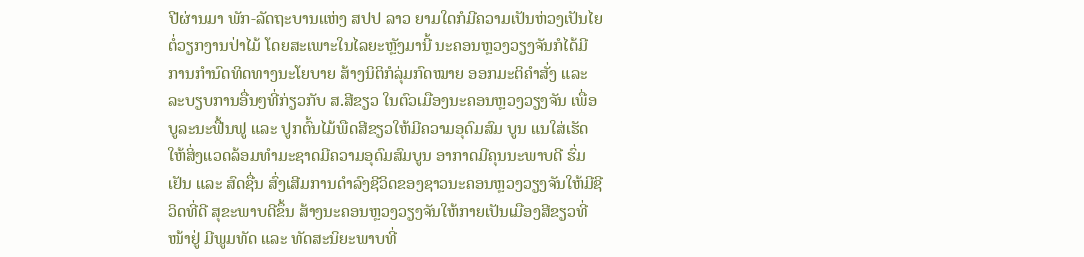ປີຜ່ານມາ ພັກ-ລັດຖະບານແຫ່ງ ສປປ ລາວ ຍາມໃດກໍມີຄວາມເປັນຫ່ວງເປັນໄຍຕໍ່ວຽກງານປ່າໄມ້ ໂດຍສະເພາະໃນໄລຍະຫຼັງມານີ້ ນະຄອນຫຼວງວຽງຈັນກໍໄດ້ມີການກຳນົດທິດທາງນະໂຍບາຍ ສ້າງນິຕິກໍລຸ່ມກົດໝາຍ ອອກມະຕິຄຳສັ່ງ ແລະ ລະບຽບການອື່ນໆທີ່ກ່ຽວກັບ ສ.ສີຂຽວ ໃນຕົວເມືອງນະຄອນຫຼວງວຽງຈັນ ເພື່ອບູລະນະຟື້ນຟູ ແລະ ປູກຕົ້ນໄມ້ພືດສີຂຽວໃຫ້ມີຄວາມອຸດົມສົມ ບູນ ແນໃສ່ເຮັດໃຫ້ສິ່ງແວດລ້ອມທຳມະຊາດມີຄວາມອຸດົມສົມບູນ ອາກາດມີຄຸນນະພາບດີ ຮົ່ມເຢັນ ແລະ ສົດຊື່ນ ສົ່ງເສີມການດຳລົງຊີວິດຂອງຊາວນະຄອນຫຼວງວຽງຈັນໃຫ້ມີຊີວິດທີ່ດີ ສຸຂະພາບດີຂຶ້ນ ສ້າງນະຄອນຫຼວງວຽງຈັນໃຫ້ກາຍເປັນເມືອງສີຂຽວທີ່ໜ້າຢູ່ ມີພູມທັດ ແລະ ທັດສະນິຍະພາບທີ່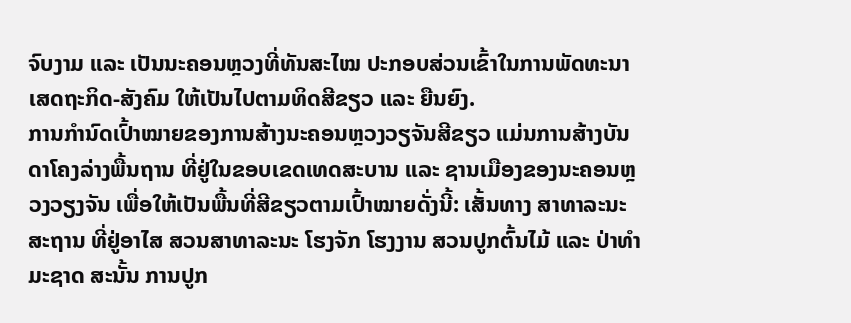ຈົບງາມ ແລະ ເປັນນະຄອນຫຼວງທີ່ທັນສະໄໝ ປະກອບສ່ວນເຂົ້າໃນການພັດທະນາເສດຖະກິດ-ສັງຄົມ ໃຫ້ເປັນໄປຕາມທິດສີຂຽວ ແລະ ຍືນຍົງ.
ການກໍານົດເປົ້າໝາຍຂອງການສ້າງນະຄອນຫຼວງວຽຈັນສີຂຽວ ແມ່ນການສ້າງບັນດາໂຄງລ່າງພື້ນຖານ ທີ່ຢູ່ໃນຂອບເຂດເທດສະບານ ແລະ ຊານເມືອງຂອງນະຄອນຫຼວງວຽງຈັນ ເພື່ອໃຫ້ເປັນພື້ນທີ່ສີຂຽວຕາມເປົ້າໝາຍດັ່ງນີ້: ເສັ້ນທາງ ສາທາລະນະສະຖານ ທີ່ຢູ່ອາໄສ ສວນສາທາລະນະ ໂຮງຈັກ ໂຮງງານ ສວນປູກຕົ້ນໄມ້ ແລະ ປ່າທຳມະຊາດ ສະນັ້ນ ການປູກ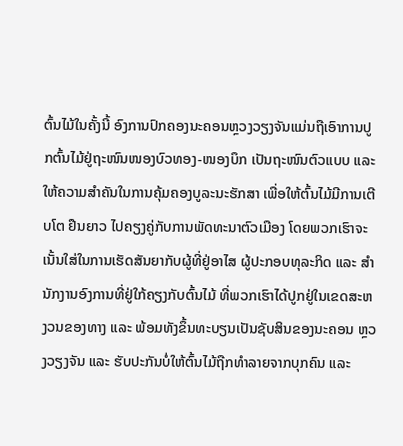ຕົ້ນໄມ້ໃນຄັ້ງນີ້ ອົງການປົກຄອງນະຄອນຫຼວງວຽງຈັນແມ່ນຖືເອົາການປູກຕົ້ນໄມ້ຢູ່ຖະໜົນໜອງບົວທອງ-ໜອງບຶກ ເປັນຖະໜົນຕົວແບບ ແລະ ໃຫ້ຄວາມສຳຄັນໃນການຄຸ້ມຄອງບູລະນະຮັກສາ ເພື່ອໃຫ້ຕົ້ນໄມ້ມີການເຕີບໂຕ ຢືນຍາວ ໄປຄຽງຄູ່ກັບການພັດທະນາຕົວເມືອງ ໂດຍພວກເຮົາຈະເນັ້ນໃສ່ໃນການເຮັດສັນຍາກັບຜູ້ທີ່ຢູ່ອາໄສ ຜູ້ປະກອບທຸລະກິດ ແລະ ສຳນັກງານອົງການທີ່ຢູ່ໃກ້ຄຽງກັບຕົ້ນໄມ້ ທີ່ພວກເຮົາໄດ້ປູກຢູ່ໃນເຂດສະຫງວນຂອງທາງ ແລະ ພ້ອມທັງຂຶ້ນທະບຽນເປັນຊັບສິນຂອງນະຄອນ ຫຼວງວຽງຈັນ ແລະ ຮັບປະກັນບໍ່ໃຫ້ຕົ້ນໄມ້ຖືກທຳລາຍຈາກບຸກຄົນ ແລະ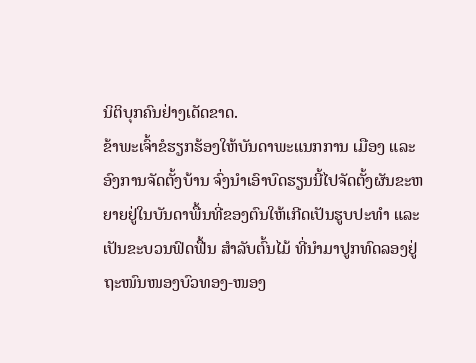ນິຕິບຸກຄົນຢ່າງເດັດຂາດ.
ຂ້າພະເຈົ້າຂໍຮຽກຮ້ອງໃຫ້ບັນດາພະແນກການ ເມືອງ ແລະ ອົງການຈັດຕັ້ງບ້ານ ຈົ່ງນຳເອົາບົດຮຽນນີ້ໄປຈັດຕັ້ງຜັນຂະຫຍາຍຢູ່ໃນບັນດາພື້ນທີ່ຂອງຕົນໃຫ້ເກີດເປັນຮູບປະທຳ ແລະ ເປັນຂະບວນຟົດຟື້ນ ສຳລັບຕົ້ນໄມ້ ທີ່ນຳມາປູກທົດລອງຢູ່ຖະໜົນໜອງບົວທອງ-ໜອງ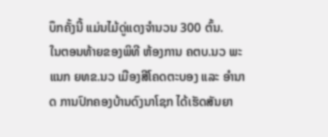ບຶກຄັ້ງນີ້ ແມ່ນໄມ້ດູ່ແດງຈຳນວນ 300 ຕົ້ນ.
ໃນຕອນທ້າຍຂອງພິທີ ຫ້ອງການ ຄຕບ.ນວ ພະແນກ ຍທຂ.ນວ ເມືອງສີໂຄດຕະບອງ ແລະ ອຳນາດ ການປົກຄອງບ້ານດົງນາໂຊກ ໄດ້ເຮັດສັນຍາ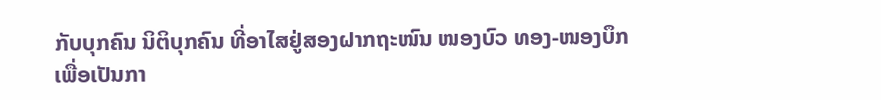ກັບບຸກຄົນ ນິຕິບຸກຄົນ ທີ່ອາໄສຢູ່ສອງຝາກຖະໜົນ ໜອງບົວ ທອງ-ໜອງບຶກ ເພື່ອເປັນກາ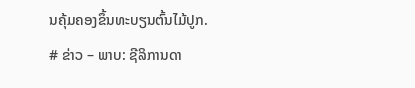ນຄຸ້ມຄອງຂຶ້ນທະບຽນຕົ້ນໄມ້ປູກ.
# ຂ່າວ – ພາບ: ຊີລິການດາ